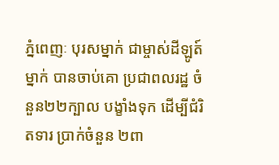ភ្នំពេញៈ បុរសម្នាក់ ជាម្ចាស់ដីឡូត៍ម្នាក់ បានចាប់គោ ប្រជាពលរដ្ឋ ចំនួន២២ក្បាល បង្ខាំងទុក ដើម្បីជំរិតទារ ប្រាក់ចំនួន ២ពា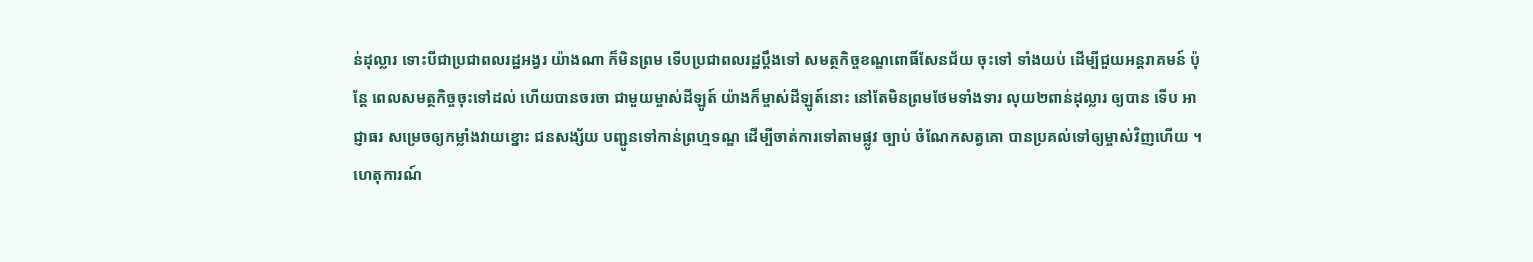ន់ដុល្លារ ទោះបីជាប្រជាពលរដ្ឋអង្វរ យ៉ាងណា ក៏មិនព្រម ទើបប្រជាពលរដ្ឋប្តឹងទៅ សមត្ថកិច្ចខណ្ឌពោធិ៍សែនជ័យ ចុះទៅ ទាំងយប់ ដើម្បីជួយអន្តរាគមន៍ ប៉ុន្តែ ពេលសមត្ថកិច្ចចុះទៅដល់ ហើយបានចរចា ជាមួយម្ចាស់ដីឡូត៍ យ៉ាងក៏ម្ចាស់ដីឡូត៍នោះ នៅតែមិនព្រមថែមទាំងទារ លុយ២ពាន់ដុល្លារ ឲ្យបាន ទើប អាជ្ញាធរ សម្រេចឲ្យកម្លាំងវាយខ្នោះ ជនសង្ស័យ បញ្ជូនទៅកាន់ព្រហ្មទណ្ឌ ដើម្បីចាត់ការទៅតាមផ្លូវ ច្បាប់ ចំណែកសត្វគោ បានប្រគល់ទៅឲ្យម្ចាស់វិញហើយ ។
ហេតុការណ៍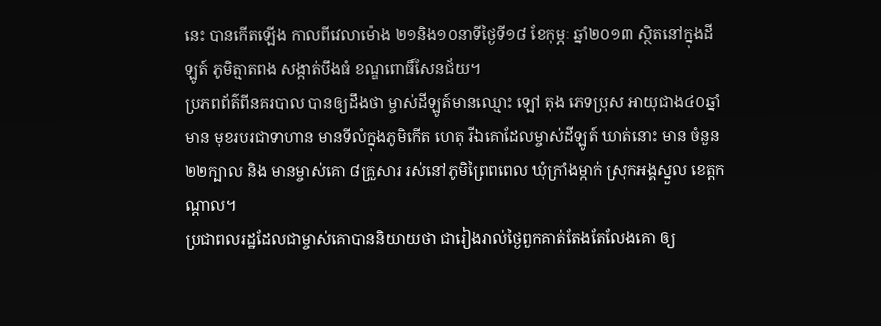នេះ បានកើតឡើង កាលពីវេលាម៉ោង ២១និង១០នាទីថ្ងៃទី១៨ ខែកុម្ភៈ ឆ្នាំ២០១៣ ស្ថិតនៅក្នុងដីឡូត៍ ភូមិត្មាតពង សង្កាត់បឹងធំ ខណ្ឌពោធិ៍សែនជ័យ។
ប្រភពព័ត៌ពីនគរបាល បានឲ្យដឹងថា ម្ចាស់ដីឡូត៍មានឈ្មោះ ឡៅ តុង ភេទប្រុស អាយុជាង៤០ឆ្នាំ មាន មុខរបរជាទាហាន មានទីលំក្នុងភូមិកើត ហេតុ រីឯគោដែលម្ចាស់ដីឡូត៍ ឃាត់នោះ មាន ចំនួន២២ក្បាល និង មានម្ចាស់គោ ៨គ្រួសារ រស់នៅភូមិព្រៃពពេល ឃុំក្រាំងម្កាក់ ស្រុកអង្គស្នួល ខេត្តកណ្តាល។
ប្រជាពលរដ្ឋដែលជាម្ចាស់គោបាននិយាយថា ជារៀងរាល់ថ្ងៃពួកគាត់តែងតែលែងគោ ឲ្យ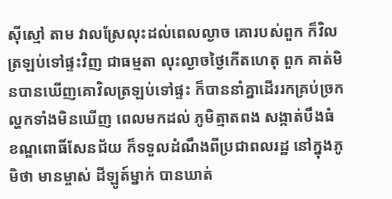ស៊ីស្មៅ តាម វាលស្រែលុះដល់ពេលល្ងាច គោរបស់ពួក ក៏វិលត្រឡប់ទៅផ្ទះវិញ ជាធម្មតា លុះល្ងាចថ្ងៃកើតហេតុ ពួក គាត់មិនបានឃើញគោវិលត្រឡប់ទៅផ្ទះ ក៏បាននាំគ្នាដើររកគ្រប់ច្រកល្ហកទាំងមិនឃើញ ពេលមកដល់ ភូមិត្មាតពង សង្កាត់បឹងធំ ខណ្ឌពោធិ៍សែនជ័យ ក៏ទទួលដំណឹងពីប្រជាពលរដ្ឋ នៅក្នុងភូមិថា មានម្ចាស់ ដីឡូត៍ម្នាក់ បានឃាត់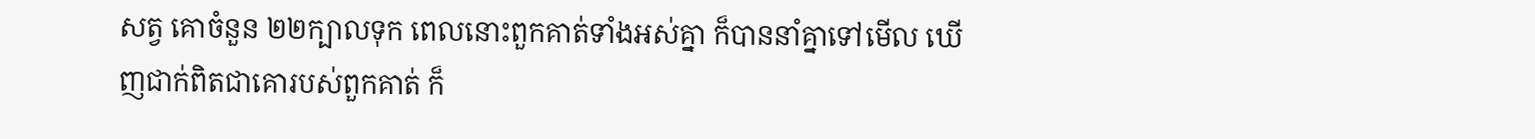សត្វ គោចំនួន ២២ក្បាលទុក ពេលនោះពួកគាត់ទាំងអស់គ្នា ក៏បាននាំគ្នាទៅមើល ឃើញជាក់ពិតជាគោរបស់ពួកគាត់ ក៏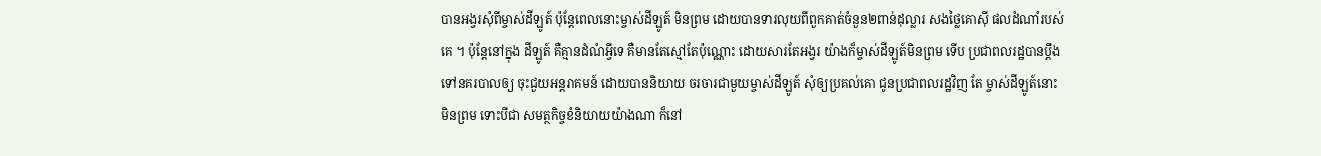បានអង្វរសុំពីម្ចាស់ដីឡូត៍ ប៉ុន្តែពេលនោះម្ចាស់ដីឡូត៍ មិនព្រម ដោយបានទារលុយពីពួកគាត់ចំនួន២ពាន់ដុល្លារ សងថ្លៃគោស៊ី ផលដំណាំរបស់គេ ។ ប៉ុន្តែនៅក្នុង ដីឡូត៍ គឺគ្មានដំណំអ្វីទេ គឺមានតែស្មៅតែប៉ុណ្ណោះ ដោយសារតែអង្វរ យ៉ាងក៏ម្ចាស់ដីឡូត៍មិនព្រម ទើប ប្រជាពលរដ្ឋបានប្តឹង ទៅនគរបាលឲ្យ ចុះជួយអន្តរាគមន៍ ដោយបាននិយាយ ចរចារជាមួយម្ចាស់ដីឡូត៍ សុំឲ្យប្រគល់គោ ជូនប្រជាពលរដ្ឋវិញ តែ ម្ចាស់ដីឡូត៍នោះមិនព្រម ទោះបីជា សមត្ថកិច្ចខំនិយាយយ៉ាងណា ក៏នៅ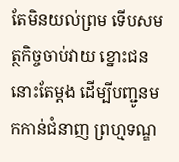តែមិនយល់ព្រម ទើបសមត្ថកិច្ចចាប់វាយ ខ្នោះជននោះតែម្តង ដើម្បីបញ្ជូនមកកាន់ជំនាញ ព្រហ្មទណ្ឌ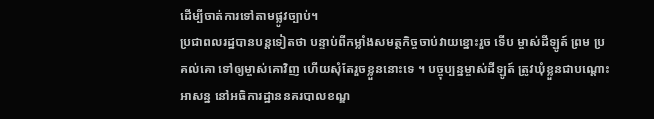ដើម្បីចាត់ការទៅតាមផ្លូវច្បាប់។
ប្រជាពលរដ្ឋបានបន្តទៀតថា បន្ទាប់ពីកម្លាំងសមត្ថកិច្ចចាប់វាយខ្នោះរួច ទើប ម្ចាស់ដីឡូត៍ ព្រម ប្រគល់គោ ទៅឲ្យម្ចាស់គោវិញ ហើយសុំតែរួចខ្លួននោះទេ ។ បច្ចុប្បន្នម្ចាស់ដីឡូត៍ ត្រូវឃុំខ្លួនជាបណ្តោះអាសន្ន នៅអធិការដ្ឋាននគរបាលខណ្ឌ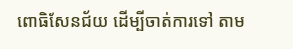ពោធិសែនជ័យ ដើម្បីចាត់ការទៅ តាម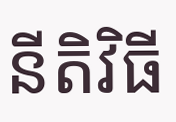នីតិវិធី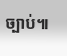ច្បាប់៕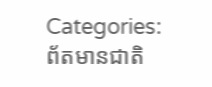Categories:
ព័តមានជាតិ